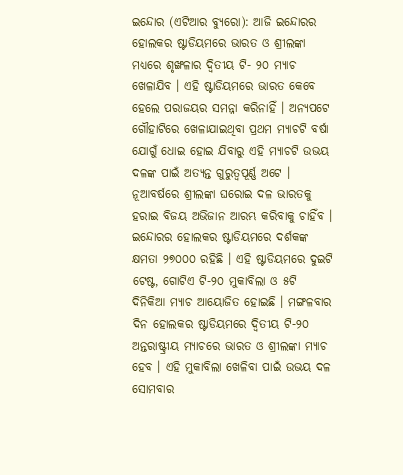ଇନ୍ଦୋର (ଏଟିଆର ବ୍ୟୁରୋ): ଆଜି ଇନ୍ଦୋରର ହୋଲକର ଷ୍ଟାଡିୟମରେ ଭାରତ ଓ ଶ୍ରୀଲଙ୍କା ମଧ୍ୟରେ ଶୃଙ୍ଖଳାର ଦ୍ୱିତୀୟ ଟି- ୨୦ ମ୍ୟାଚ ଖେଳାଯିବ । ଏହି ଷ୍ଟାଡିୟମରେ ଭାରତ କେବେ ହେଲେ ପରାଜୟର ସମନ୍ନା କରିନାହିଁ । ଅନ୍ୟପଟେ ଗୌହାଟିରେ ଖେଳାଯାଇଥିବା ପ୍ରଥମ ମ୍ୟାଚଟି ବର୍ଷା ଯୋଗୁଁ ଧୋଇ ହୋଇ ଯିବାରୁ ଏହି ମ୍ୟାଚଟି ଉଭୟ ଦଳଙ୍କ ପାଇଁ ଅତ୍ୟନ୍ତ ଗୁରୁତ୍ୱପୂର୍ଣ୍ଣ ଅଟେ । ନୂଆବର୍ଷରେ ଶ୍ରୀଲଙ୍କା ଘରୋଇ ଦଳ ଭାରତକୁ ହରାଇ ବିଜୟ ଅଭିଜାନ ଆରମ୍ଭ କରିବାକୁ ଚାହିଁବ ।
ଇନ୍ଦୋରର ହୋଲକର ଷ୍ଟାଡିୟମରେ ଦର୍ଶକଙ୍କ କ୍ଷମତା ୨୭୦୦୦ ରହିଛି । ଏହି ଷ୍ଟାଡିୟମରେ ଦୁଇଟି ଟେଷ୍ଟ, ଗୋଟିଏ ଟି-୨୦ ମୁକାବିଲା ଓ ୫ଟି ଦିନିକିଆ ମ୍ୟାଚ ଆୟୋଜିତ ହୋଇଛି । ମଙ୍ଗଳବାର ଦିନ ହୋଲକର ଷ୍ଟାଡିୟମରେ ଦ୍ୱିତୀୟ ଟି-୨୦ ଅନ୍ତରାଷ୍ଟ୍ରୀୟ ମ୍ୟାଚରେ ଭାରତ ଓ ଶ୍ରୀଲଙ୍କା ମ୍ୟାଚ ହେବ । ଏହି ମୁକାବିଲା ଖେଳିବା ପାଇଁ ଉଭୟ ଦଳ ସୋମବାର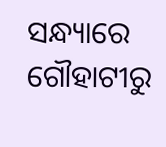ସନ୍ଧ୍ୟାରେ ଗୌହାଟୀରୁ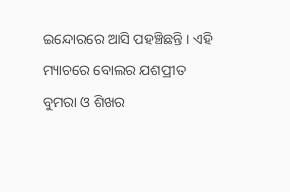ଇନ୍ଦୋରରେ ଆସି ପହଞ୍ଚିଛନ୍ତି । ଏହି ମ୍ୟାଚରେ ବୋଲର ଯଶପ୍ରୀତ ବୁମରା ଓ ଶିଖର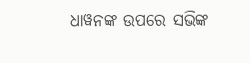ଧାୱନଙ୍କ ଉପରେ ସଭିଙ୍କ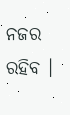ନଜର ରହିବ ।